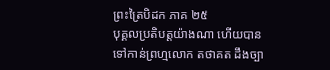ព្រះត្រៃបិដក ភាគ ២៥
បុគ្គលប្រតិបត្តយ៉ាងណា ហើយបានទៅកាន់ព្រហ្មលោក តថាគត ដឹងច្បា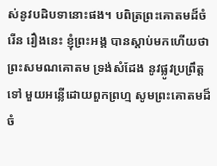ស់នូវបដិបទានោះផង។ បពិត្រព្រះគោតមដ៏ចំរើន រឿងនេះ ខ្ញុំព្រះអង្គ បានស្តាប់មកហើយថា ព្រះសមណគោតម ទ្រង់សំដែង នូវផ្លូវប្រព្រឹត្តទៅ មួយអន្លើដោយពួកព្រហ្ម សូមព្រះគោតមដ៏ចំ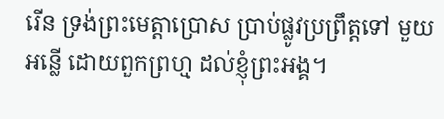រើន ទ្រង់ព្រះមេត្តាប្រោស ប្រាប់ផ្លូវប្រព្រឹត្តទៅ មួយអន្លើ ដោយពួកព្រហ្ម ដល់ខ្ញុំព្រះអង្គ។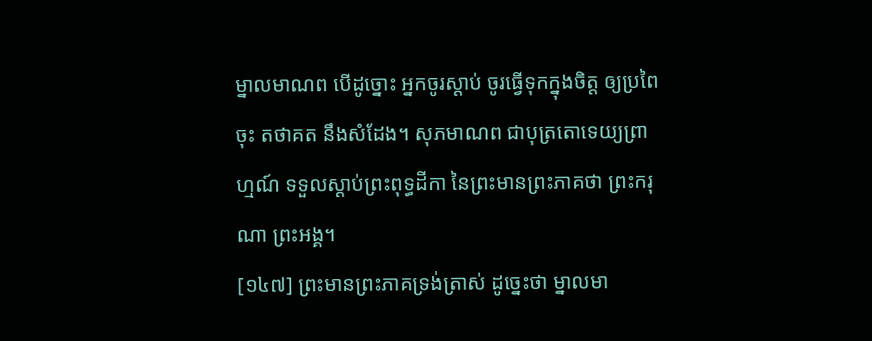ម្នាលមាណព បើដូច្នោះ អ្នកចូរស្តាប់ ចូរធ្វើទុកក្នុងចិត្ត ឲ្យប្រពៃចុះ តថាគត នឹងសំដែង។ សុភមាណព ជាបុត្រតោទេយ្យព្រាហ្មណ៍ ទទួលស្តាប់ព្រះពុទ្ធដីកា នៃព្រះមានព្រះភាគថា ព្រះករុណា ព្រះអង្គ។
[១៤៧] ព្រះមានព្រះភាគទ្រង់ត្រាស់ ដូច្នេះថា ម្នាលមា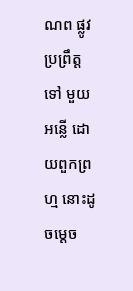ណព ផ្លូវប្រព្រឹត្តទៅ មួយអន្លើ ដោយពួកព្រហ្ម នោះដូចម្តេច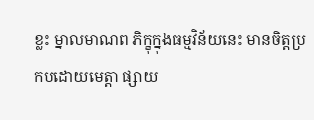ខ្លះ ម្នាលមាណព ភិក្ខុក្នុងធម្មវិន័យនេះ មានចិត្តប្រកបដោយមេត្តា ផ្សាយ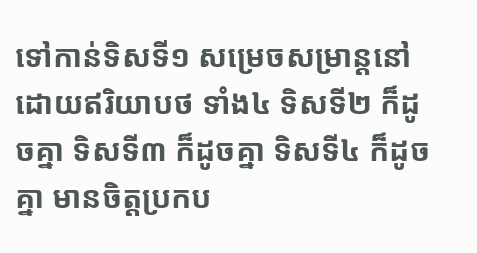ទៅកាន់ទិសទី១ សម្រេចសម្រាន្តនៅ ដោយឥរិយាបថ ទាំង៤ ទិសទី២ ក៏ដូចគ្នា ទិសទី៣ ក៏ដូចគ្នា ទិសទី៤ ក៏ដូចគ្នា មានចិត្តប្រកប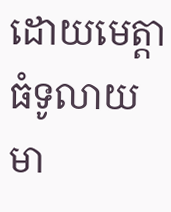ដោយមេត្តាធំទូលាយ មា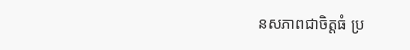នសភាពជាចិត្តធំ ប្រ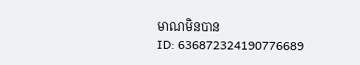មាណមិនបាន
ID: 636872324190776689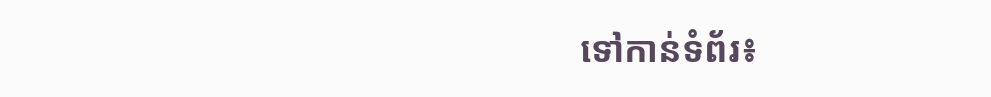ទៅកាន់ទំព័រ៖